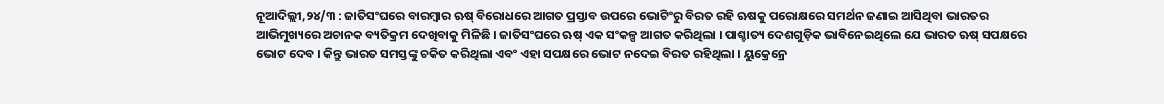ନୂଆଦିଲ୍ଲୀ,୨୪/୩ : ଜାତିସଂଘରେ ବାରମ୍ବାର ଋଷ୍ ବିରୋଧରେ ଆଗତ ପ୍ରସ୍ତାବ ଉପରେ ଭୋଟିଂରୁ ବିରତ ରହି ଋଷକୁ ପରୋକ୍ଷରେ ସମର୍ଥନ ଜଣାଇ ଆସିଥିବା ଭାରତର ଆଭିମୁଖ୍ୟରେ ଅଚାନକ ବ୍ୟତିକ୍ରମ ଦେଖିବାକୁ ମିଳିଛି । ଜାତିସଂଘରେ ଋଷ୍ ଏକ ସଂକଳ୍ପ ଆଗତ କରିଥିଲା । ପାଶ୍ଚାତ୍ୟ ଦେଶଗୁଡ଼ିକ ଭାବିନେଇଥିଲେ ଯେ ଭାରତ ଋଷ୍ ସପକ୍ଷରେ ଭୋଟ ଦେବ । କିନ୍ତୁ ଭାରତ ସମସ୍ତଙ୍କୁ ଚକିତ କରିଥିଲା ଏବଂ ଏହା ସପକ୍ଷରେ ଭୋଟ ନଦେଇ ବିରତ ରହିଥିଲା । ୟୁକ୍ରେନ୍ରେ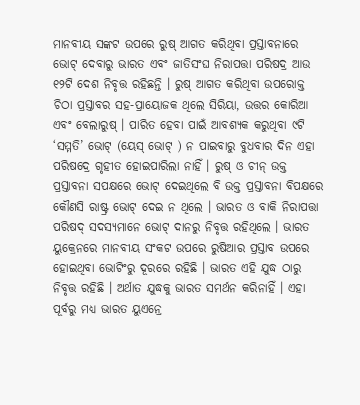ମାନବୀୟ ସଙ୍କଟ ଉପରେ ରୁଷ୍ ଆଗତ କରିଥିବା ପ୍ରସ୍ତାବନାରେ ଭୋଟ୍ ଦେବାରୁ ଭାରତ ଏବଂ ଜାତିସଂଘ ନିରାପତ୍ତା ପରିଷଦ୍ର ଆଉ ୧୨ଟି ଦେଶ ନିବୃତ୍ତ ରହିଛନ୍ତି । ରୁଷ୍ ଆଗତ କରିଥିବା ଉପରୋକ୍ତ ଚିଠା ପ୍ରସ୍ତାବର ସହ-ପ୍ରାୟୋଜକ ଥିଲେ ସିରିୟା, ଉତ୍ତର କୋରିଆ ଏବଂ ବେଲାରୁଷ୍ । ପାରିତ ହେବା ପାଇଁ ଆବଶ୍ୟକ କରୁଥିବା ୯ଟି ‘ସମ୍ମତି’ ଭୋଟ୍ (ୟେସ୍ ଭୋଟ୍ ) ନ ପାଇବାରୁ ବୁଧବାର ଦିନ ଏହା ପରିଷଦ୍ରେ ଗୃହୀତ ହୋଇପାରିଲା ନାହିଁ । ରୁଷ୍ ଓ ଚୀନ୍ ଉକ୍ତ ପ୍ରସ୍ତାବନା ସପକ୍ଷରେ ଭୋଟ୍ ଦେଇଥିଲେ ବି ଉକ୍ତ ପ୍ରସ୍ତାବନା ବିପକ୍ଷରେ କୌଣସି ରାଷ୍ଟ୍ର ଭୋଟ୍ ଦେଇ ନ ଥିଲେ । ଭାରତ ଓ ବାକି ନିରାପତ୍ତା ପରିଷଦ୍ ସଦସ୍ୟମାନେ ଭୋଟ୍ ଦାନରୁ ନିବୃତ୍ତ ରହିଥିଲେ । ଭାରତ ୟୁକ୍ରେନରେ ମାନବୀୟ ସଂକଟ ଉପରେ ରୁଷିଆର ପ୍ରସ୍ତାବ ଉପରେ ହୋଇଥିବା ଭୋଟିଂରୁ ଦୂରରେ ରହିଛି । ଭାରତ ଏହି ଯୁଦ୍ଧ ଠାରୁ ନିବୃତ୍ତ ରହିଛି । ଅର୍ଥାତ ଯୁଦ୍ଧକୁ ଭାରତ ସମର୍ଥନ କରିନାହିଁ । ଏହା ପୂର୍ବରୁ ମଧ୍ୟ ଭାରତ ୟୁଏନ୍ରେ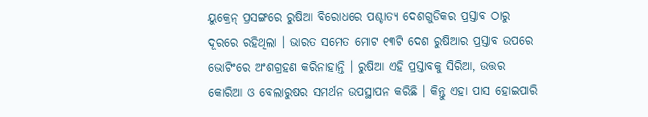ୟୁକ୍ରେନ୍ ପ୍ରସଙ୍ଗରେ ରୁଷିଆ ବିରୋଧରେ ପଶ୍ଚାତ୍ୟ ଦେଶଗୁଡିକର ପ୍ରସ୍ତାବ ଠାରୁ ଦୂରରେ ରହିଥିଲା । ଭାରତ ସମେତ ମୋଟ ୧୩ଟି ଦେଶ ରୁଷିଆର ପ୍ରସ୍ତାବ ଉପରେ ଭୋଟିଂରେ ଅଂଶଗ୍ରହଣ କରିନାହାନ୍ତି । ରୁଷିଆ ଏହି ପ୍ରସ୍ତାବକୁ ସିରିଆ, ଉତ୍ତର କୋରିଆ ଓ ବେଲାରୁଷର ସମର୍ଥନ ଉପସ୍ଥାପନ କରିଛି । କିନ୍ତୁ ଏହା ପାସ ହୋଇପାରି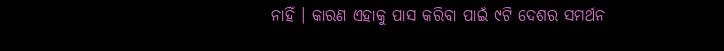ନାହିଁ । କାରଣ ଏହାକୁ ପାସ କରିବା ପାଇଁ ୯ଟି ଦେଶର ସମର୍ଥନ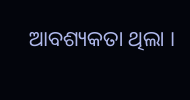ଆବଶ୍ୟକତା ଥିଲା ।